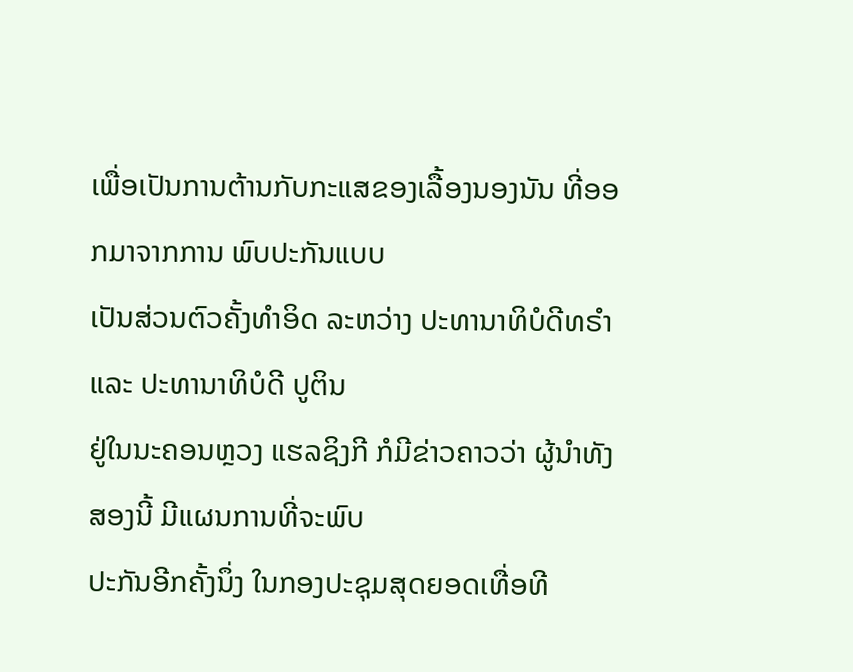ເພື່ອເປັນການຕ້ານກັບກະແສຂອງເລື້ອງນອງນັນ ທີ່ອອກມາຈາກການ ພົບປະກັນແບບ
ເປັນສ່ວນຕົວຄັ້ງທຳອິດ ລະຫວ່າງ ປະທານາທິບໍດີທຣຳ ແລະ ປະທານາທິບໍດີ ປູຕິນ
ຢູ່ໃນນະຄອນຫຼວງ ແຮລຊິງກີ ກໍມີຂ່າວຄາວວ່າ ຜູ້ນຳທັງສອງນີ້ ມີແຜນການທີ່ຈະພົບ
ປະກັນອີກຄັ້ງນຶ່ງ ໃນກອງປະຊຸມສຸດຍອດເທື່ອທີ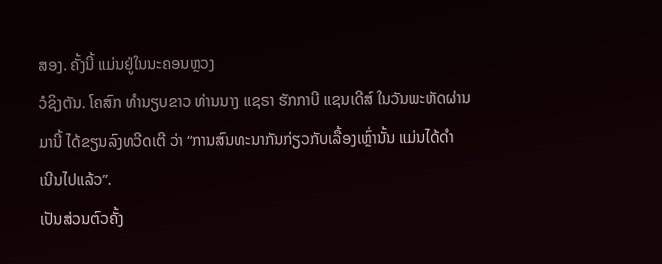ສອງ. ຄັ້ງນີ້ ແມ່ນຢູ່ໃນນະຄອນຫຼວງ
ວໍຊິງຕັນ. ໂຄສົກ ທຳນຽບຂາວ ທ່ານນາງ ແຊຣາ ຮັກກາບີ ແຊນເດີສ໌ ໃນວັນພະຫັດຜ່ານ
ມານີ້ ໄດ້ຂຽນລົງທວີດເຕີ ວ່າ “ການສົນທະນາກັນກ່ຽວກັບເລື້ອງເຫຼົ່ານັ້ນ ແມ່ນໄດ້ດຳ
ເນີນໄປແລ້ວ”.
ເປັນສ່ວນຕົວຄັ້ງ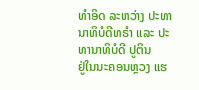ທຳອິດ ລະຫວ່າງ ປະທານາທິບໍດີທຣຳ ແລະ ປະທານາທິບໍດີ ປູຕິນ
ຢູ່ໃນນະຄອນຫຼວງ ແຮ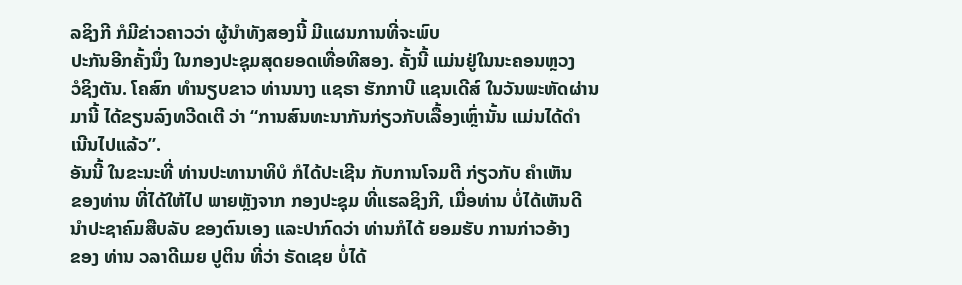ລຊິງກີ ກໍມີຂ່າວຄາວວ່າ ຜູ້ນຳທັງສອງນີ້ ມີແຜນການທີ່ຈະພົບ
ປະກັນອີກຄັ້ງນຶ່ງ ໃນກອງປະຊຸມສຸດຍອດເທື່ອທີສອງ. ຄັ້ງນີ້ ແມ່ນຢູ່ໃນນະຄອນຫຼວງ
ວໍຊິງຕັນ. ໂຄສົກ ທຳນຽບຂາວ ທ່ານນາງ ແຊຣາ ຮັກກາບີ ແຊນເດີສ໌ ໃນວັນພະຫັດຜ່ານ
ມານີ້ ໄດ້ຂຽນລົງທວີດເຕີ ວ່າ “ການສົນທະນາກັນກ່ຽວກັບເລື້ອງເຫຼົ່ານັ້ນ ແມ່ນໄດ້ດຳ
ເນີນໄປແລ້ວ”.
ອັນນີ້ ໃນຂະນະທີ່ ທ່ານປະທານາທິບໍ ກໍໄດ້ປະເຊີນ ກັບການໂຈມຕີ ກ່ຽວກັບ ຄຳເຫັນ
ຂອງທ່ານ ທີ່ໄດ້ໃຫ້ໄປ ພາຍຫຼັງຈາກ ກອງປະຊຸມ ທີ່ແຮລຊິງກີ, ເມື່ອທ່ານ ບໍ່ໄດ້ເຫັນດີ
ນຳປະຊາຄົມສືບລັບ ຂອງຕົນເອງ ແລະປາກົດວ່າ ທ່ານກໍໄດ້ ຍອມຮັບ ການກ່າວອ້າງ
ຂອງ ທ່ານ ວລາດີເມຍ ປູຕິນ ທີ່ວ່າ ຣັດເຊຍ ບໍ່ໄດ້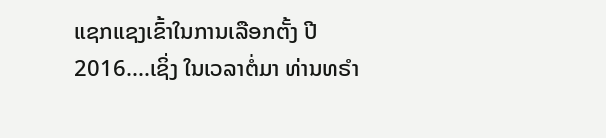ແຊກແຊງເຂົ້າໃນການເລືອກຕັ້ງ ປີ
2016....ເຊິ່ງ ໃນເວລາຕໍ່ມາ ທ່ານທຣຳ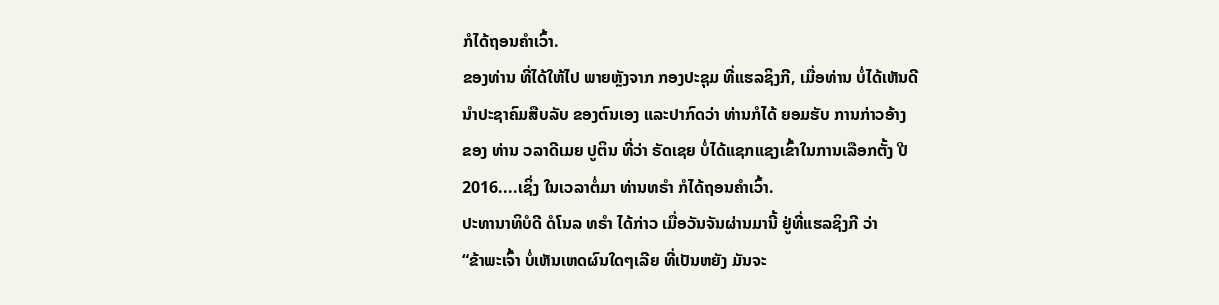ກໍໄດ້ຖອນຄຳເວົ້າ.
ຂອງທ່ານ ທີ່ໄດ້ໃຫ້ໄປ ພາຍຫຼັງຈາກ ກອງປະຊຸມ ທີ່ແຮລຊິງກີ, ເມື່ອທ່ານ ບໍ່ໄດ້ເຫັນດີ
ນຳປະຊາຄົມສືບລັບ ຂອງຕົນເອງ ແລະປາກົດວ່າ ທ່ານກໍໄດ້ ຍອມຮັບ ການກ່າວອ້າງ
ຂອງ ທ່ານ ວລາດີເມຍ ປູຕິນ ທີ່ວ່າ ຣັດເຊຍ ບໍ່ໄດ້ແຊກແຊງເຂົ້າໃນການເລືອກຕັ້ງ ປີ
2016....ເຊິ່ງ ໃນເວລາຕໍ່ມາ ທ່ານທຣຳ ກໍໄດ້ຖອນຄຳເວົ້າ.
ປະທານາທິບໍດີ ດໍໂນລ ທຣຳ ໄດ້ກ່າວ ເມື່ອວັນຈັນຜ່ານມານີ້ ຢູ່ທີ່ແຮລຊິງກີ ວ່າ
“ຂ້າພະເຈົ້າ ບໍ່ເຫັນເຫດຜົນໃດໆເລີຍ ທີ່ເປັນຫຍັງ ມັນຈະ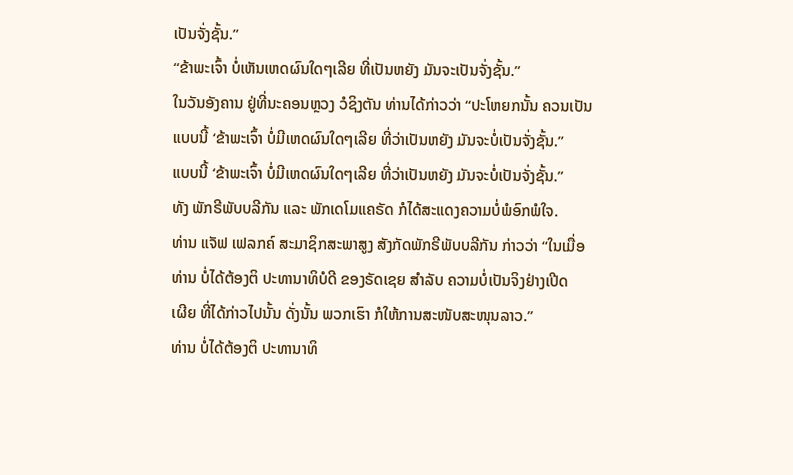ເປັນຈັ່ງຊັ້ນ.”
“ຂ້າພະເຈົ້າ ບໍ່ເຫັນເຫດຜົນໃດໆເລີຍ ທີ່ເປັນຫຍັງ ມັນຈະເປັນຈັ່ງຊັ້ນ.”
ໃນວັນອັງຄານ ຢູ່ທີ່ນະຄອນຫຼວງ ວໍຊິງຕັນ ທ່ານໄດ້ກ່າວວ່າ “ປະໂຫຍກນັ້ນ ຄວນເປັນ
ແບບນີ້ ‘ຂ້າພະເຈົ້າ ບໍ່ມີເຫດຜົນໃດໆເລີຍ ທີ່ວ່າເປັນຫຍັງ ມັນຈະບໍ່ເປັນຈັ່ງຊັ້ນ.”
ແບບນີ້ ‘ຂ້າພະເຈົ້າ ບໍ່ມີເຫດຜົນໃດໆເລີຍ ທີ່ວ່າເປັນຫຍັງ ມັນຈະບໍ່ເປັນຈັ່ງຊັ້ນ.”
ທັງ ພັກຣີພັບບລີກັນ ແລະ ພັກເດໂມແຄຣັດ ກໍໄດ້ສະແດງຄວາມບໍ່ພໍອົກພໍໃຈ.
ທ່ານ ແຈັຟ ເຟລກຄ໌ ສະມາຊິກສະພາສູງ ສັງກັດພັກຣີພັບບລີກັນ ກ່າວວ່າ “ໃນເມື່ອ
ທ່ານ ບໍ່ໄດ້ຕ້ອງຕິ ປະທານາທິບໍດີ ຂອງຣັດເຊຍ ສຳລັບ ຄວາມບໍ່ເປັນຈິງຢ່າງເປີດ
ເຜີຍ ທີ່ໄດ້ກ່າວໄປນັ້ນ ດັ່ງນັ້ນ ພວກເຮົາ ກໍໃຫ້ການສະໜັບສະໜຸນລາວ.”
ທ່ານ ບໍ່ໄດ້ຕ້ອງຕິ ປະທານາທິ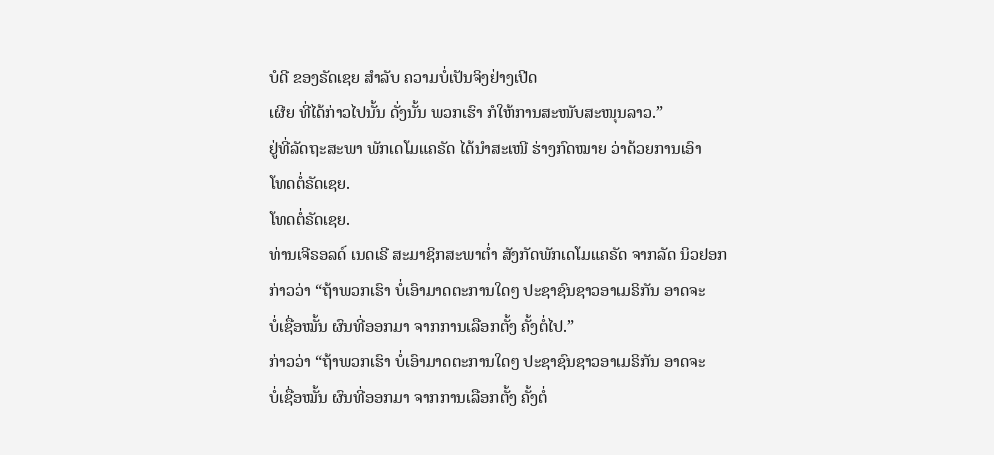ບໍດີ ຂອງຣັດເຊຍ ສຳລັບ ຄວາມບໍ່ເປັນຈິງຢ່າງເປີດ
ເຜີຍ ທີ່ໄດ້ກ່າວໄປນັ້ນ ດັ່ງນັ້ນ ພວກເຮົາ ກໍໃຫ້ການສະໜັບສະໜຸນລາວ.”
ຢູ່ທີ່ລັດຖະສະພາ ພັກເດໂມແຄຣັດ ໄດ້ນຳສະເໜີ ຮ່າງກົດໝາຍ ວ່າດ້ວຍການເອົາ
ໂທດຕໍ່ຣັດເຊຍ.
ໂທດຕໍ່ຣັດເຊຍ.
ທ່ານເຈີຣອລດ໌ ເນດເຣີ ສະມາຊິກສະພາຕ່ຳ ສັງກັດພັກເດໂມແຄຣັດ ຈາກລັດ ນິວຢອກ
ກ່າວວ່າ “ຖ້າພວກເຮົາ ບໍ່ເອົາມາດຕະການໃດໆ ປະຊາຊົນຊາວອາເມຣິກັນ ອາດຈະ
ບໍ່ເຊື່ອໝັ້ນ ຜົນທີ່ອອກມາ ຈາກການເລືອກຕັ້ງ ຄັ້ງຕໍ່ໄປ.”
ກ່າວວ່າ “ຖ້າພວກເຮົາ ບໍ່ເອົາມາດຕະການໃດໆ ປະຊາຊົນຊາວອາເມຣິກັນ ອາດຈະ
ບໍ່ເຊື່ອໝັ້ນ ຜົນທີ່ອອກມາ ຈາກການເລືອກຕັ້ງ ຄັ້ງຕໍ່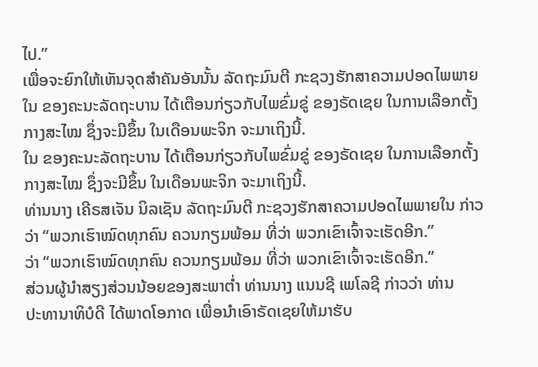ໄປ.”
ເພື່ອຈະຍົກໃຫ້ເຫັນຈຸດສຳຄັນອັນນັ້ນ ລັດຖະມົນຕີ ກະຊວງຮັກສາຄວາມປອດໄພພາຍ
ໃນ ຂອງຄະນະລັດຖະບານ ໄດ້ເຕືອນກ່ຽວກັບໄພຂົ່ມຂູ່ ຂອງຣັດເຊຍ ໃນການເລືອກຕັ້ງ
ກາງສະໄໝ ຊຶ່ງຈະມີຂຶ້ນ ໃນເດືອນພະຈິກ ຈະມາເຖິງນີ້.
ໃນ ຂອງຄະນະລັດຖະບານ ໄດ້ເຕືອນກ່ຽວກັບໄພຂົ່ມຂູ່ ຂອງຣັດເຊຍ ໃນການເລືອກຕັ້ງ
ກາງສະໄໝ ຊຶ່ງຈະມີຂຶ້ນ ໃນເດືອນພະຈິກ ຈະມາເຖິງນີ້.
ທ່ານນາງ ເຄີຣສເຈັນ ນິລເຊັນ ລັດຖະມົນຕີ ກະຊວງຮັກສາຄວາມປອດໄພພາຍໃນ ກ່າວ
ວ່າ “ພວກເຮົາໝົດທຸກຄົນ ຄວນກຽມພ້ອມ ທີ່ວ່າ ພວກເຂົາເຈົ້າຈະເຮັດອີກ.”
ວ່າ “ພວກເຮົາໝົດທຸກຄົນ ຄວນກຽມພ້ອມ ທີ່ວ່າ ພວກເຂົາເຈົ້າຈະເຮັດອີກ.”
ສ່ວນຜູ້ນຳສຽງສ່ວນນ້ອຍຂອງສະພາຕ່ຳ ທ່ານນາງ ແນນຊີ ເພໂລຊີ ກ່າວວ່າ ທ່ານ
ປະທານາທິບໍດີ ໄດ້ພາດໂອກາດ ເພື່ອນຳເອົາຣັດເຊຍໃຫ້ມາຮັບ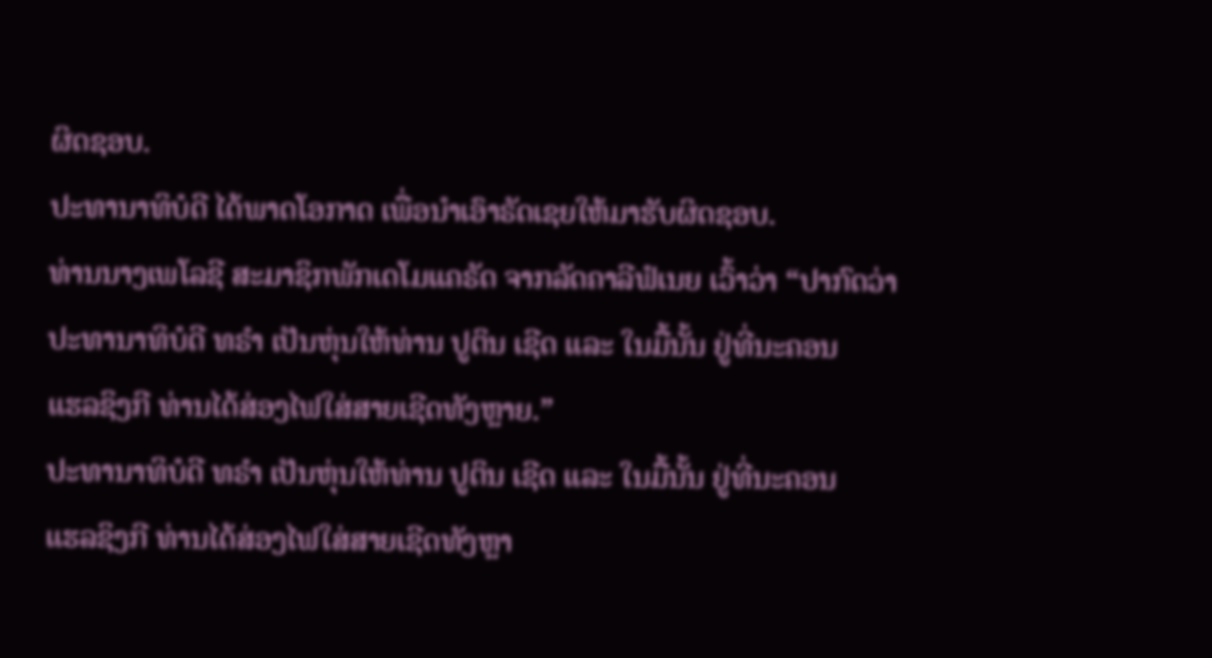ຜິດຊອບ.
ປະທານາທິບໍດີ ໄດ້ພາດໂອກາດ ເພື່ອນຳເອົາຣັດເຊຍໃຫ້ມາຮັບຜິດຊອບ.
ທ່ານນາງເພໂລຊີ ສະມາຊິກພັກເດໂມແຄຣັດ ຈາກລັດຄາລີຟໍເນຍ ເວົ້າວ່າ “ປາກົດວ່າ
ປະທານາທິບໍດີ ທຣຳ ເປັນຫຸ່ນໃຫ້ທ່ານ ປູຕິນ ເຊີດ ແລະ ໃນມື້ນັ້ນ ຢູ່ທີ່ນະຄອນ
ແຮລຊິງກີ ທ່ານໄດ້ສ່ອງໄຟໃສ່ສາຍເຊີດທັງຫຼາຍ.”
ປະທານາທິບໍດີ ທຣຳ ເປັນຫຸ່ນໃຫ້ທ່ານ ປູຕິນ ເຊີດ ແລະ ໃນມື້ນັ້ນ ຢູ່ທີ່ນະຄອນ
ແຮລຊິງກີ ທ່ານໄດ້ສ່ອງໄຟໃສ່ສາຍເຊີດທັງຫຼາ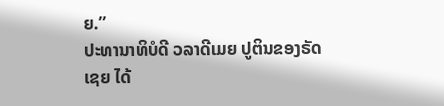ຍ.”
ປະທານາທິບໍດີ ວລາດີເມຍ ປູຕິນຂອງຣັດເຊຍ ໄດ້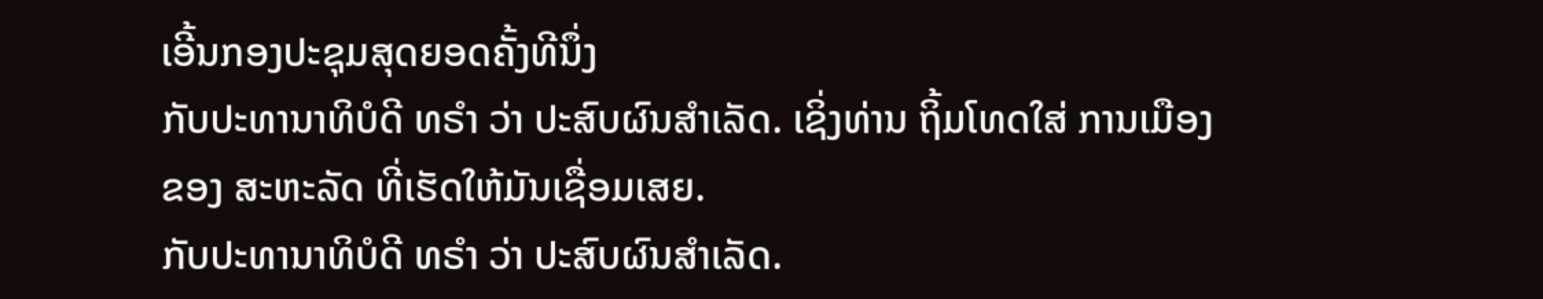ເອີ້ນກອງປະຊຸມສຸດຍອດຄັ້ງທີນຶ່ງ
ກັບປະທານາທິບໍດີ ທຣຳ ວ່າ ປະສົບຜົນສຳເລັດ. ເຊິ່ງທ່ານ ຖິ້ມໂທດໃສ່ ການເມືອງ
ຂອງ ສະຫະລັດ ທີ່ເຮັດໃຫ້ມັນເຊື່ອມເສຍ.
ກັບປະທານາທິບໍດີ ທຣຳ ວ່າ ປະສົບຜົນສຳເລັດ.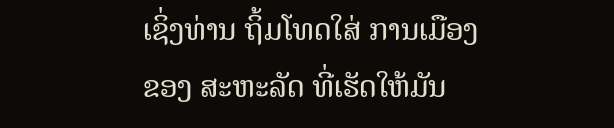ເຊິ່ງທ່ານ ຖິ້ມໂທດໃສ່ ການເມືອງ
ຂອງ ສະຫະລັດ ທີ່ເຮັດໃຫ້ມັນ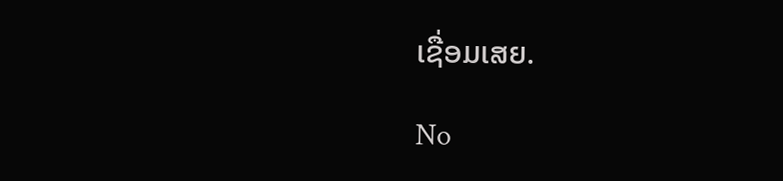ເຊື່ອມເສຍ.

No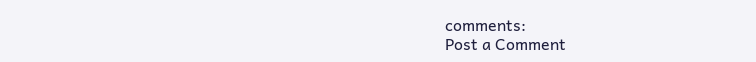comments:
Post a Comment